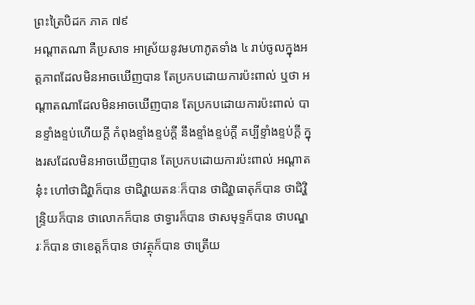ព្រះត្រៃបិដក ភាគ ៧៩
អណ្តាតណា គឺប្រសាទ អាស្រ័យនូវមហាភូតទាំង ៤ រាប់ចូលក្នុងអត្តភាពដែលមិនអាចឃើញបាន តែប្រកបដោយការប៉ះពាល់ ឬថា អណ្តាតណាដែលមិនអាចឃើញបាន តែប្រកបដោយការប៉ះពាល់ បានខ្ទាំងខ្ទប់ហើយក្តី កំពុងខ្ទាំងខ្ទប់ក្តី នឹងខ្ទាំងខ្ទប់ក្តី គប្បីខ្ទាំងខ្ទប់ក្តី ក្នុងរសដែលមិនអាចឃើញបាន តែប្រកបដោយការប៉ះពាល់ អណ្តាតនុ៎ះ ហៅថាជិវ្ហាក៏បាន ថាជិវ្ហាយតនៈក៏បាន ថាជិវ្ហាធាតុក៏បាន ថាជិវ្ហិន្ទ្រិយក៏បាន ថាលោកក៏បាន ថាទ្វារក៏បាន ថាសមុទ្ទក៏បាន ថាបណ្ឌរៈក៏បាន ថាខេត្តក៏បាន ថាវត្ថុក៏បាន ថាត្រើយ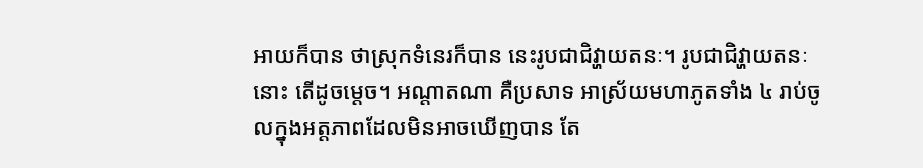អាយក៏បាន ថាស្រុកទំនេរក៏បាន នេះរូបជាជិវ្ហាយតនៈ។ រូបជាជិវ្ហាយតនៈនោះ តើដូចម្តេច។ អណ្តាតណា គឺប្រសាទ អាស្រ័យមហាភូតទាំង ៤ រាប់ចូលក្នុងអត្តភាពដែលមិនអាចឃើញបាន តែ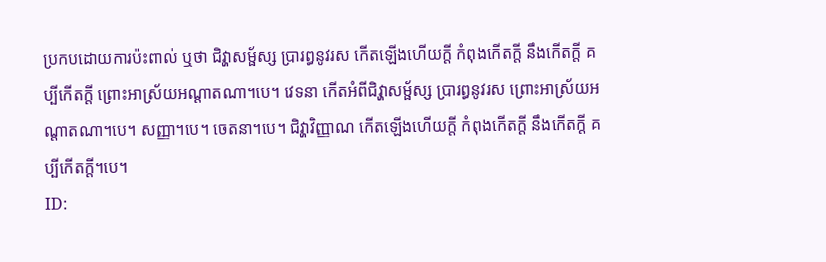ប្រកបដោយការប៉ះពាល់ ឬថា ជិវ្ហាសម្ផ័ស្ស ប្រារព្ធនូវរស កើតឡើងហើយក្តី កំពុងកើតក្តី នឹងកើតក្តី គប្បីកើតក្តី ព្រោះអាស្រ័យអណ្តាតណា។បេ។ វេទនា កើតអំពីជិវ្ហាសម្ផ័ស្ស ប្រារព្ធនូវរស ព្រោះអាស្រ័យអណ្តាតណា។បេ។ សញ្ញា។បេ។ ចេតនា។បេ។ ជិវ្ហាវិញ្ញាណ កើតឡើងហើយក្តី កំពុងកើតក្តី នឹងកើតក្តី គប្បីកើតក្តី។បេ។
ID: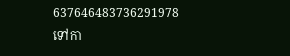637646483736291978
ទៅកា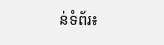ន់ទំព័រ៖